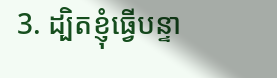3. ដ្បិតខ្ញុំធ្វើបន្ទា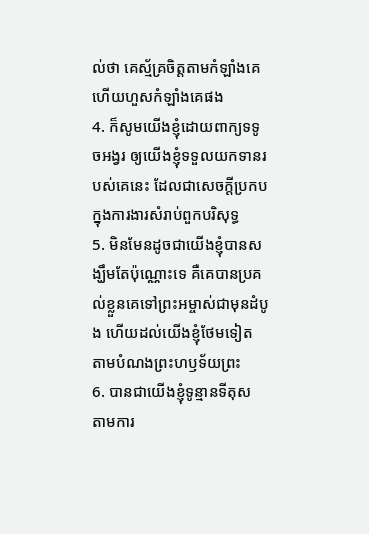ល់ថា គេស្ម័គ្រចិត្តតាមកំឡាំងគេ ហើយហួសកំឡាំងគេផង
4. ក៏សូមយើងខ្ញុំដោយពាក្យទទូចអង្វរ ឲ្យយើងខ្ញុំទទួលយកទានរបស់គេនេះ ដែលជាសេចក្ដីប្រកបក្នុងការងារសំរាប់ពួកបរិសុទ្ធ
5. មិនមែនដូចជាយើងខ្ញុំបានសង្ឃឹមតែប៉ុណ្ណោះទេ គឺគេបានប្រគល់ខ្លួនគេទៅព្រះអម្ចាស់ជាមុនដំបូង ហើយដល់យើងខ្ញុំថែមទៀត តាមបំណងព្រះហឫទ័យព្រះ
6. បានជាយើងខ្ញុំទូន្មានទីតុស តាមការ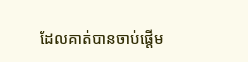ដែលគាត់បានចាប់ផ្តើម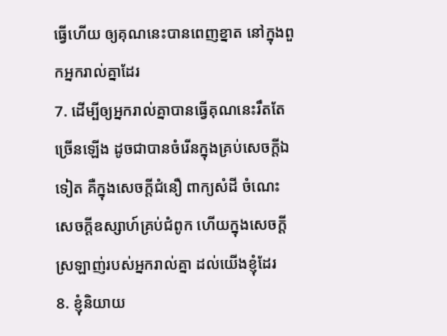ធ្វើហើយ ឲ្យគុណនេះបានពេញខ្នាត នៅក្នុងពួកអ្នករាល់គ្នាដែរ
7. ដើម្បីឲ្យអ្នករាល់គ្នាបានធ្វើគុណនេះរឹតតែច្រើនឡើង ដូចជាបានចំរើនក្នុងគ្រប់សេចក្ដីឯទៀត គឺក្នុងសេចក្ដីជំនឿ ពាក្យសំដី ចំណេះ សេចក្ដីឧស្សាហ៍គ្រប់ជំពូក ហើយក្នុងសេចក្ដីស្រឡាញ់របស់អ្នករាល់គ្នា ដល់យើងខ្ញុំដែរ
8. ខ្ញុំនិយាយ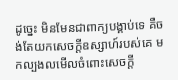ដូច្នេះ មិនមែនជាពាក្យបង្គាប់ទេ គឺចង់តែយកសេចក្ដីឧស្សាហ៍របស់គេ មកល្បងលមើលចំពោះសេចក្ដី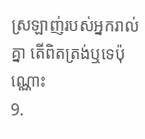ស្រឡាញ់របស់អ្នករាល់គ្នា តើពិតត្រង់ឬទេប៉ុណ្ណោះ
9.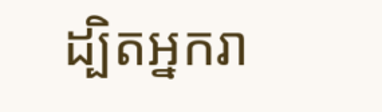ដ្បិតអ្នករា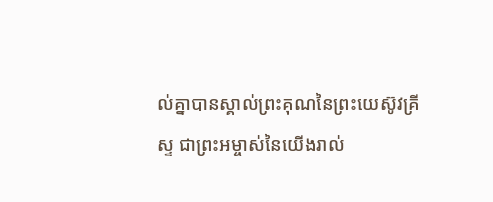ល់គ្នាបានស្គាល់ព្រះគុណនៃព្រះយេស៊ូវគ្រីស្ទ ជាព្រះអម្ចាស់នៃយើងរាល់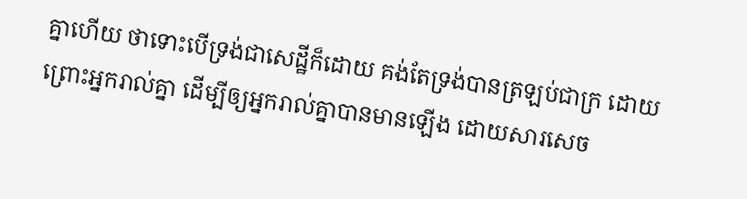គ្នាហើយ ថាទោះបើទ្រង់ជាសេដ្ឋីក៏ដោយ គង់តែទ្រង់បានត្រឡប់ជាក្រ ដោយព្រោះអ្នករាល់គ្នា ដើម្បីឲ្យអ្នករាល់គ្នាបានមានឡើង ដោយសារសេច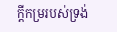ក្ដីកម្ររបស់ទ្រង់